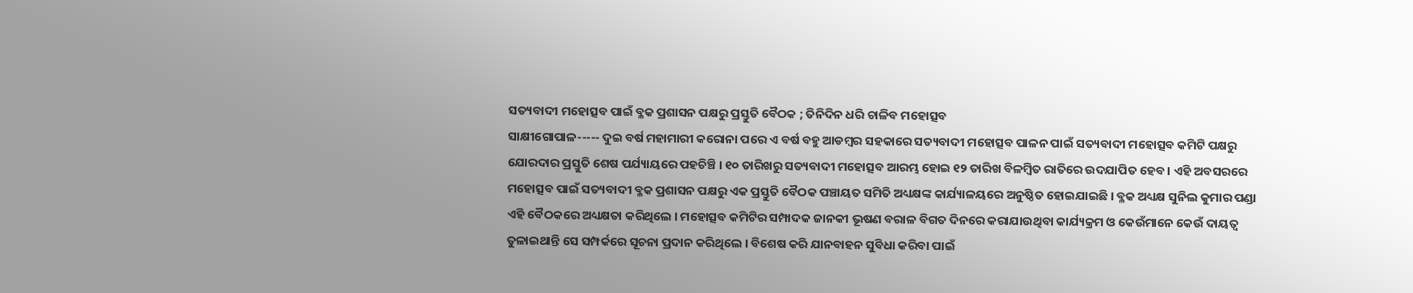ସତ୍ୟବାଦୀ ମହୋତ୍ସବ ପାଇଁ ବ୍ଳକ ପ୍ରଶାସନ ପକ୍ଷରୁ ପ୍ରସ୍ତୁତି ବୈଠକ ; ତିନିଦିନ ଧରି ଚାଳିବ ମହୋତ୍ସବ
ସାକ୍ଷୀଗୋପାଳ----- ଦୁଇ ବର୍ଷ ମହାମାରୀ କରୋନା ପରେ ଏ ବର୍ଷ ବହୁ ଆଡମ୍ବର ସହକାରେ ସତ୍ୟବାଦୀ ମହୋତ୍ସବ ପାଳନ ପାଇଁ ସତ୍ୟବାଦୀ ମହୋତ୍ସବ କମିଟି ପକ୍ଷରୁ ଯୋରଦାର ପ୍ରସ୍ତୁତି ଶେଷ ପର୍ଯ୍ୟାୟରେ ପହଚିଞ୍ଚି । ୧୦ ତାରିଖରୁ ସତ୍ୟବାଦୀ ମହୋତ୍ସବ ଆରମ୍ଭ ହୋଇ ୧୨ ତାରିଖ ବିଳମ୍ବିତ ରାତିରେ ଉଦଯାପିତ ହେବ । ଏହି ଅବସରରେ ମହୋତ୍ସବ ପାଇଁ ସତ୍ୟବାଦୀ ବ୍ଳକ ପ୍ରଶାସନ ପକ୍ଷରୁ ଏକ ପ୍ରସ୍ତୁତି ବୈଠକ ପଞ୍ଚାୟତ ସମିତି ଅଧ୍ୟକ୍ଷଙ୍କ କାର୍ଯ୍ୟାଳୟରେ ଅନୁଷ୍ଠିତ ହୋଇଯାଇଛି । ବ୍ଳକ ଅଧ୍ୟକ୍ଷ ସୁନିଲ କୁମାର ପଣ୍ଡା ଏହି ବୈଠକରେ ଅଧ୍ୟକ୍ଷତା କରିଥିଲେ । ମହୋତ୍ସବ କମିଟିର ସମ୍ପାଦକ ଜାନକୀ ଭୂଷଣ ବରାଳ ବିଗତ ଦିନରେ କରାଯାଉଥିବା କାର୍ଯ୍ୟକ୍ରମ ଓ କେଉଁମାନେ କେଉଁ ଦାୟତ୍ୱ ତୁଳାଇଥାନ୍ତି ସେ ସମ୍ପର୍କରେ ସୂଚନା ପ୍ରଦାନ କରିଥିଲେ । ବିଶେଷ କରି ଯାନବାହନ ସୁବିଧା କରିବା ପାଇଁ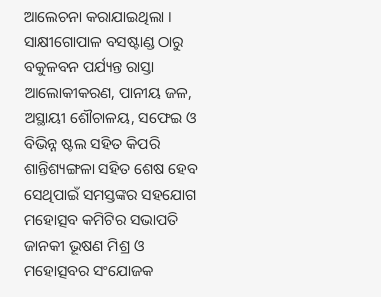ଆଲେଚନା କରାଯାଇଥିଲା । ସାକ୍ଷୀଗୋପାଳ ବସଷ୍ଟାଣ୍ଡ ଠାରୁ ବକୁଳବନ ପର୍ଯ୍ୟନ୍ତ ରାସ୍ତା ଆଲୋକୀକରଣ, ପାନୀୟ ଜଳ, ଅସ୍ଥାୟୀ ଶୌଚାଳୟ, ସଫେଇ ଓ ବିଭିନ୍ନ ଷ୍ଟଲ ସହିତ କିପରି ଶାନ୍ତିଶ୍ୟଙ୍ଗଳା ସହିତ ଶେଷ ହେବ ସେଥିପାଇଁ ସମସ୍ତଙ୍କର ସହଯୋଗ ମହୋତ୍ସବ କମିଟିର ସଭାପତି ଜାନକୀ ଭୂଷଣ ମିଶ୍ର ଓ ମହୋତ୍ସବର ସଂଯୋଜକ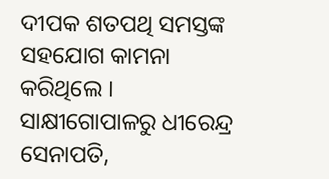ଦୀପକ ଶତପଥି ସମସ୍ତଙ୍କ ସହଯୋଗ କାମନା କରିଥିଲେ । ସାକ୍ଷୀଗୋପାଳରୁ ଧୀରେନ୍ଦ୍ର ସେନାପତି,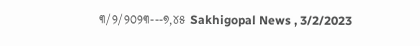୩/୨/୨୦୨୩---୭,୪୫ Sakhigopal News , 3/2/2023